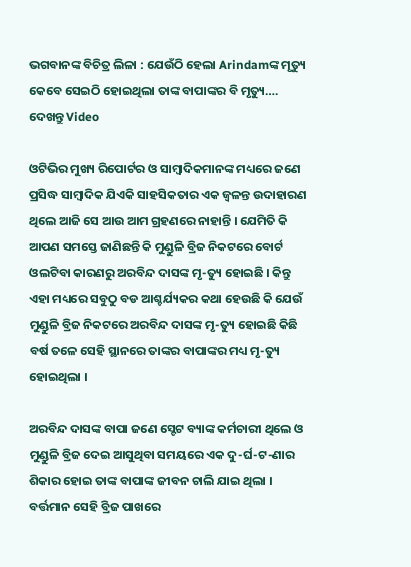ଭଗବାନଙ୍କ ବିଚିତ୍ର ଲିଳା : ଯେଉଁଠି ହେଲା Arindamଙ୍କ ମୃତ୍ୟୁ କେବେ ସେଇଠି ହୋଇଥିଲା ତାଙ୍କ ବାପାଙ୍କର ବି ମୃତ୍ୟୁ…. ଦେଖନ୍ତୁ Video

ଓଟିଭିର ମୁଖ୍ୟ ରିପୋର୍ଟର ଓ ସାମ୍ବାଦିକମାନଙ୍କ ମଧ୍ୟରେ ଜଣେ ପ୍ରସିଦ୍ଧ ସାମ୍ବାଦିକ ଯିଏକି ସାହସିକତାର ଏକ ଜ୍ଵଳନ୍ତ ଉଦାହାରଣ ଥିଲେ ଆଜି ସେ ଆଉ ଆମ ଗ୍ରହଣରେ ନାହାନ୍ତି । ଯେମିତି କି ଆପଣ ସମସ୍ତେ ଜାଣିଛନ୍ତି କି ମୁଣ୍ଡୁଳି ବ୍ରିଜ ନିକଟରେ ବୋର୍ଟ ଓଲଟିବା କାରଣରୁ ଅରବିନ୍ଦ ଦାସଙ୍କ ମୃ-ତ୍ୟୁ ହୋଇଛି । କିନ୍ତୁ ଏହା ମଧ୍ୟରେ ସବୁଠୁ ବଡ ଆଶ୍ଚର୍ଯ୍ୟକର କଥା ହେଉଛି କି ଯେଉଁ ମୁଣ୍ଡୁଳି ବ୍ରିଜ ନିକଟରେ ଅରବିନ୍ଦ ଦାସଙ୍କ ମୃ-ତ୍ୟୁ ହୋଇଛି କିଛି ବର୍ଷ ତଳେ ସେହି ସ୍ଥାନରେ ତାଙ୍କର ବାପାଙ୍କର ମଧ୍ୟ ମୃ-ତ୍ୟୁ ହୋଇଥିଲା ।

ଅରବିନ୍ଦ ଦାସଙ୍କ ବାପା ଜଣେ ସ୍ଟେଟ ବ୍ୟାଙ୍କ କର୍ମଚାରୀ ଥିଲେ ଓ ମୁଣ୍ଡୁଳି ବ୍ରିଜ ଦେଇ ଆସୁଥିବା ସମୟରେ ଏକ ଦୁ-ର୍ଘ-ଟ-ଣାର ଶିକାର ହୋଇ ତାଙ୍କ ବାପାଙ୍କ ଜୀବନ ଚାଲି ଯାଇ ଥିଲା । ବର୍ତ୍ତମାନ ସେହି ବ୍ରିଜ ପାଖରେ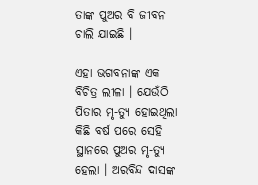ତାଙ୍କ ପୁଅର ବି ଜୀବନ ଚାଲି ଯାଇଛି ।

ଏହା ଭଗବନାଙ୍କ ଏକ ବିଚିତ୍ର ଲୀଳା । ଯେଉଁଠି ପିତାର ମୃ-ତ୍ୟୁ ହୋଇଥିଲା କିଛି ବର୍ଷ ପରେ ସେହି ସ୍ଥାନରେ ପୁଅର ମୃ-ତ୍ୟୁ ହେଲା । ଅରବିନ୍ଦ ଦାସଙ୍କ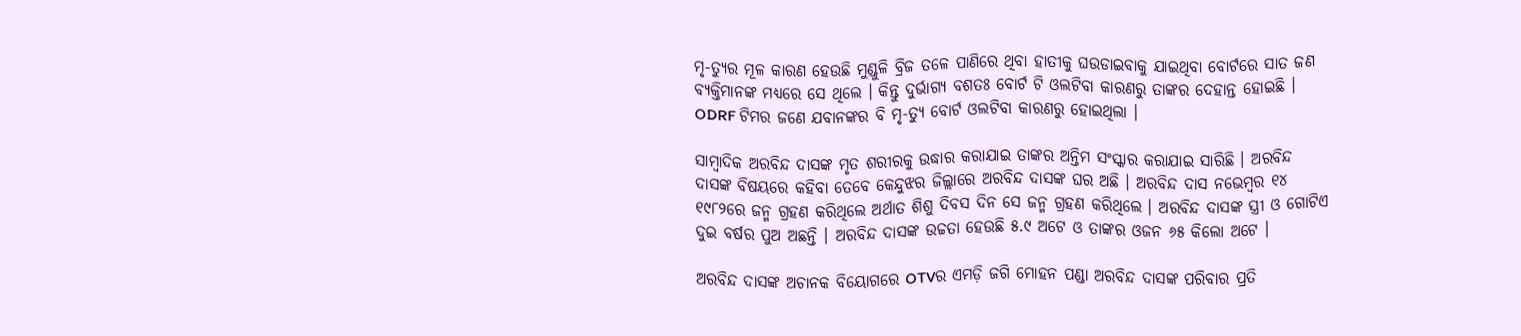ମୃ-ତ୍ୟୁର ମୂଳ କାରଣ ହେଉଛି ମୁଣ୍ଡୁଳି ବ୍ରିଜ ତଳେ ପାଣିରେ ଥିବା ହାତୀକୁ ଘଉଡାଇବାକୁ ଯାଇଥିବା ବୋର୍ଟରେ ସାତ ଜଣ ବ୍ୟକ୍ତିମାନଙ୍କ ମଧ୍ୟରେ ସେ ଥିଲେ । କିନ୍ତୁ ଦୁର୍ଭାଗ୍ୟ ବଶତଃ ବୋର୍ଟ ଟି ଓଲଟିବା କାରଣରୁ ତାଙ୍କର ଦେହାନ୍ତ ହୋଇଛି । ODRF ଟିମର ଜଣେ ଯବାନଙ୍କର ବି ମୃ-ତ୍ୟୁ ବୋର୍ଟ ଓଲଟିବା କାରଣରୁ ହୋଇଥିଲା ।

ସାମ୍ବାଦିକ ଅରବିନ୍ଦ ଦାସଙ୍କ ମୃତ ଶରୀରକୁ ଉଦ୍ଧାର କରାଯାଇ ତାଙ୍କର ଅନ୍ତିମ ସଂସ୍କାର କରାଯାଇ ସାରିଛି । ଅରବିନ୍ଦ ଦାସଙ୍କ ବିଷୟରେ କହିବା ତେବେ କେନ୍ଦୁଝର ଜିଲ୍ଲାରେ ଅରବିନ୍ଦ ଦାସଙ୍କ ଘର ଅଛି । ଅରବିନ୍ଦ ଦାସ ନଭେମ୍ବର ୧୪ ୧୯୮୨ରେ ଜନ୍ମ ଗ୍ରହଣ କରିଥିଲେ ଅର୍ଥାତ ଶିଶୁ ଦିବସ ଦିନ ସେ ଜନ୍ମ ଗ୍ରହଣ କରିଥିଲେ । ଅରବିନ୍ଦ ଦାସଙ୍କ ସ୍ତ୍ରୀ ଓ ଗୋଟିଏ ଦୁଇ ବର୍ଷର ପୁଅ ଅଛନ୍ତି । ଅରବିନ୍ଦ ଦାସଙ୍କ ଉଚ୍ଚତା ହେଉଛି ୫.୯ ଅଟେ ଓ ତାଙ୍କର ଓଜନ ୬୫ କିଲୋ ଅଟେ ।

ଅରବିନ୍ଦ ଦାସଙ୍କ ଅଚାନକ ବିୟୋଗରେ OTVର ଏମଡ଼ି ଜଗି ମୋହନ ପଣ୍ଡା ଅରବିନ୍ଦ ଦାସଙ୍କ ପରିବାର ପ୍ରତି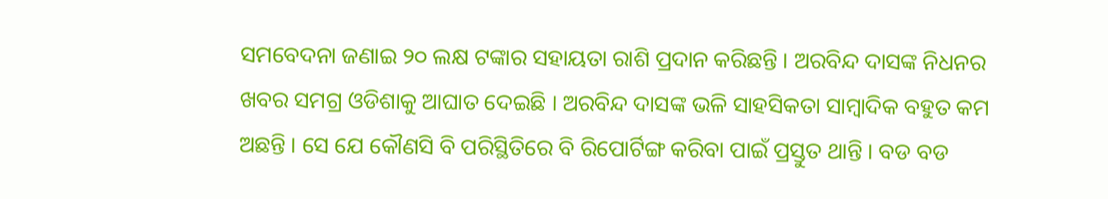ସମବେଦନା ଜଣାଇ ୨୦ ଲକ୍ଷ ଟଙ୍କାର ସହାୟତା ରାଶି ପ୍ରଦାନ କରିଛନ୍ତି । ଅରବିନ୍ଦ ଦାସଙ୍କ ନିଧନର ଖବର ସମଗ୍ର ଓଡିଶାକୁ ଆଘାତ ଦେଇଛି । ଅରବିନ୍ଦ ଦାସଙ୍କ ଭଳି ସାହସିକତା ସାମ୍ବାଦିକ ବହୁତ କମ ଅଛନ୍ତି । ସେ ଯେ କୌଣସି ବି ପରିସ୍ଥିତିରେ ବି ରିପୋର୍ଟିଙ୍ଗ କରିବା ପାଇଁ ପ୍ରସ୍ତୁତ ଥାନ୍ତି । ବଡ ବଡ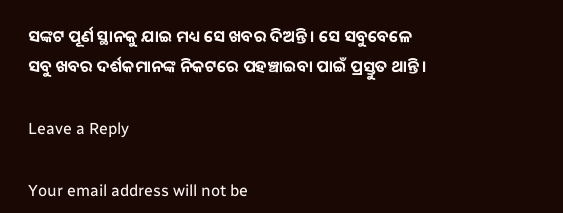ସଙ୍କଟ ପୂର୍ଣ ସ୍ଥାନକୁ ଯାଇ ମଧ୍ୟ ସେ ଖବର ଦିଅନ୍ତି । ସେ ସବୁବେଳେ ସବୁ ଖବର ଦର୍ଶକମାନଙ୍କ ନିକଟରେ ପହଞ୍ଚାଇବା ପାଇଁ ପ୍ରସ୍ତୁତ ଥାନ୍ତି ।

Leave a Reply

Your email address will not be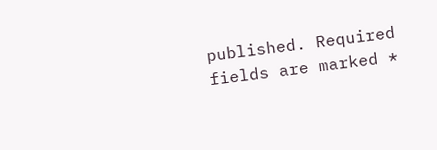published. Required fields are marked *